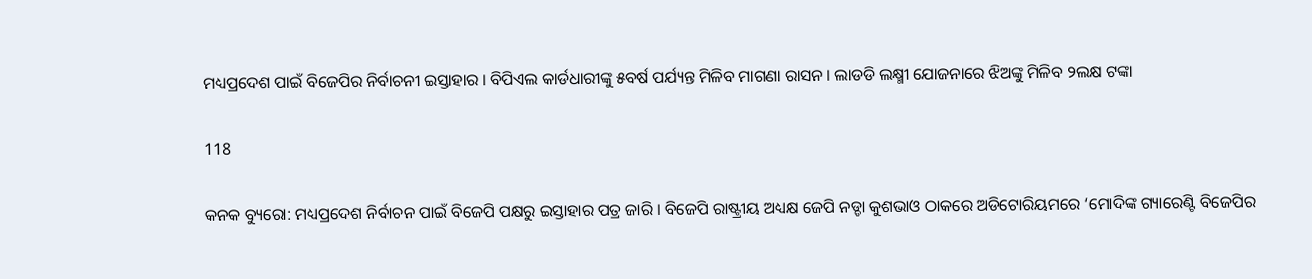ମଧ୍ୟପ୍ରଦେଶ ପାଇଁ ବିଜେପିର ନିର୍ବାଚନୀ ଇସ୍ତାହାର । ବିପିଏଲ କାର୍ଡଧାରୀଙ୍କୁ ୫ବର୍ଷ ପର୍ଯ୍ୟନ୍ତ ମିଳିବ ମାଗଣା ରାସନ । ଲାଡଡି ଲକ୍ଷ୍ମୀ ଯୋଜନାରେ ଝିଅଙ୍କୁ ମିଳିବ ୨ଲକ୍ଷ ଟଙ୍କା

118

କନକ ବ୍ୟୁରୋ: ମଧ୍ୟପ୍ରଦେଶ ନିର୍ବାଚନ ପାଇଁ ବିଜେପି ପକ୍ଷରୁ ଇସ୍ତାହାର ପତ୍ର ଜାରି । ବିଜେପି ରାଷ୍ଟ୍ରୀୟ ଅଧ୍ୟକ୍ଷ ଜେପି ନଡ୍ଡା କୁଶଭାଓ ଠାକରେ ଅଡିଟୋରିୟମରେ ‘ମୋଦିଙ୍କ ଗ୍ୟାରେଣ୍ଟି ବିଜେପିର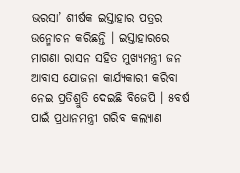ଭରସା’ ଶୀର୍ଷକ ଇସ୍ତାହାର ପତ୍ରର ଉନ୍ମୋଚନ କରିଛନ୍ତି । ଇସ୍ତାହାରରେ ମାଗଣା ରାସନ ସହିତ ମୁଖ୍ୟମନ୍ତ୍ରୀ ଜନ ଆବାସ ଯୋଜନା କାର୍ଯ୍ୟକାରୀ କରିବା ନେଇ ପ୍ରତିଶ୍ରୁତି ଦେଇଛି ବିଜେପି । ୫ବର୍ଷ ପାଇଁ ପ୍ରଧାନମନ୍ତ୍ରୀ ଗରିବ କଲ୍ୟାଣ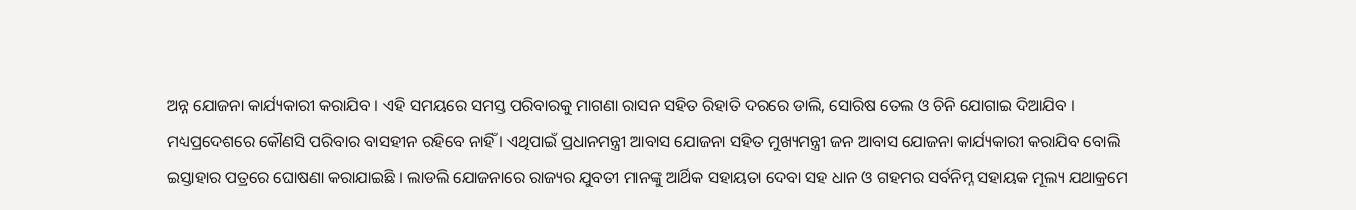ଅନ୍ନ ଯୋଜନା କାର୍ଯ୍ୟକାରୀ କରାଯିବ । ଏହି ସମୟରେ ସମସ୍ତ ପରିବାରକୁ ମାଗଣା ରାସନ ସହିତ ରିହାତି ଦରରେ ଡାଲି, ସୋରିଷ ତେଲ ଓ ଚିନି ଯୋଗାଇ ଦିଆଯିବ । ମଧ୍ୟପ୍ରଦେଶରେ କୌଣସି ପରିବାର ବାସହୀନ ରହିବେ ନାହିଁ । ଏଥିପାଇଁ ପ୍ରଧାନମନ୍ତ୍ରୀ ଆବାସ ଯୋଜନା ସହିତ ମୁଖ୍ୟମନ୍ତ୍ରୀ ଜନ ଆବାସ ଯୋଜନା କାର୍ଯ୍ୟକାରୀ କରାଯିବ ବୋଲି ଇସ୍ତାହାର ପତ୍ରରେ ଘୋଷଣା କରାଯାଇଛି । ଲାଡଲି ଯୋଜନାରେ ରାଜ୍ୟର ଯୁବତୀ ମାନଙ୍କୁ ଆର୍ଥିକ ସହାୟତା ଦେବା ସହ ଧାନ ଓ ଗହମର ସର୍ବନିମ୍ନ ସହାୟକ ମୂଲ୍ୟ ଯଥାକ୍ରମେ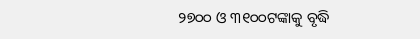୨୭୦୦ ଓ ୩୧୦୦ଟଙ୍କାକୁ ବୃଦ୍ଧି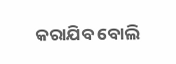କରାଯିବ ବୋଲି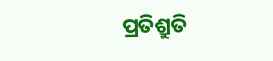ପ୍ରତିଶ୍ରୁତି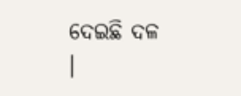ଦେଇଛି ଦଳ ।